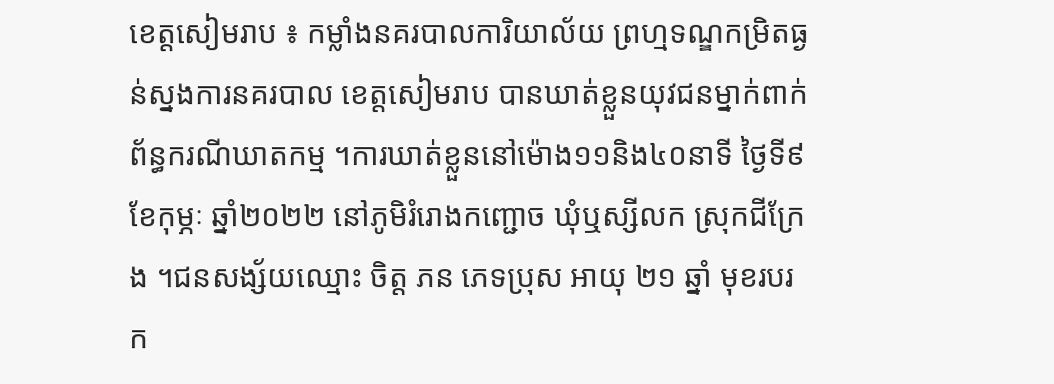ខេត្តសៀមរាប ៖ កម្លាំងនគរបាលការិយាល័យ ព្រហ្មទណ្ឌកម្រិតធ្ងន់ស្នងការនគរបាល ខេត្តសៀមរាប បានឃាត់ខ្លួនយុវជនម្នាក់ពាក់ព័ន្ធករណីឃាតកម្ម ។ការឃាត់ខ្លួននៅម៉ោង១១និង៤០នាទី ថ្ងៃទី៩ ខែកុម្ភៈ ឆ្នាំ២០២២ នៅភូមិរំរោងកញ្ជោច ឃុំឬស្សីលក ស្រុកជីក្រែង ។ជនសង្ស័យឈ្មោះ ចិត្ត ភន ភេទប្រុស អាយុ ២១ ឆ្នាំ មុខរបរ ក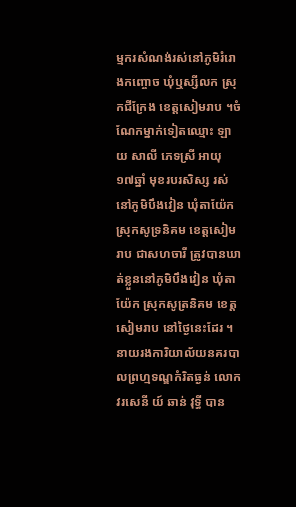ម្មករសំណង់រស់នៅភូមិរំរោងកញ្ចោច ឃុំឬស្សីលក ស្រុកជីក្រែង ខេត្តសៀមរាប ។ចំណែកម្នាក់ទៀតឈ្មោះ ឡាយ សាលី ភេទស្រី អាយុ ១៧ឆ្នាំ មុខរបរសិស្ស រស់នៅភូមិបឹងវៀន ឃុំតាយ៉ែក ស្រុកសូទ្រនិគម ខេត្តសៀមរាប ជាសហចារី ត្រូវបានឃាត់ខ្លួននៅភូមិបឹងវៀន ឃុំតាយ៉ែក ស្រុកសូត្រនិគម ខេត្តសៀមរាប នៅថ្ងៃនេះដែរ ។
នាយរងការិយាល័យនគរបាលព្រហ្មទណ្ឌកំរិតធ្ងន់ លោកវរសេនី យ៍ ឆាន់ វុទ្ធី បាន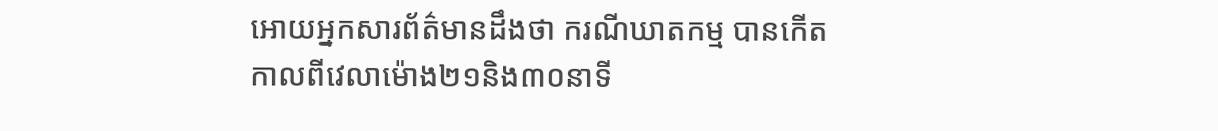អោយអ្នកសារព័ត៌មានដឹងថា ករណីឃាតកម្ម បានកើតកាលពីវេលាម៉ោង២១និង៣០នាទី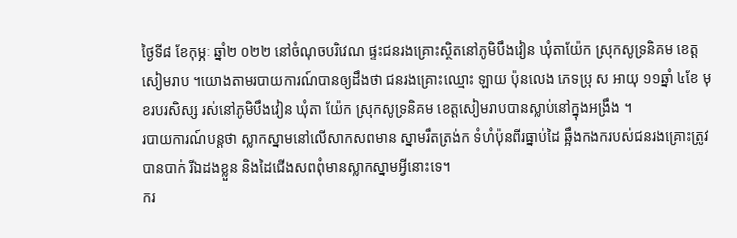ថ្ងៃទី៨ ខែកុម្ភៈ ឆ្នាំ២ ០២២ នៅចំណុចបរិវេណ ផ្ទះជនរងគ្រោះស្ថិតនៅភូមិបឹងវៀន ឃុំតាយ៉ែក ស្រុកសូទ្រនិគម ខេត្តសៀមរាប ។យោងតាមរបាយការណ៍បានឲ្យដឹងថា ជនរងគ្រោះឈ្មោះ ឡាយ ប៉ុនលេង ភេទប្រុ ស អាយុ ១១ឆ្នាំ ៤ខែ មុខរបរសិស្ស រស់នៅភូមិបឹងវៀន ឃុំតា យ៉ែក ស្រុកសូទ្រនិគម ខេត្តសៀមរាបបានស្លាប់នៅក្នុងអង្រឹង ។
របាយការណ៍បន្តថា ស្លាកស្នាមនៅលើសាកសពមាន ស្នាមរឹតត្រង់ក ទំហំប៉ុនពីរធ្នាប់ដៃ ឆ្អឹងកងករបស់ជនរងគ្រោះត្រូវបានបាក់ រីឯដងខ្លួន និងដៃជើងសពពុំមានស្លាកស្នាមអ្វីនោះទេ។
ករ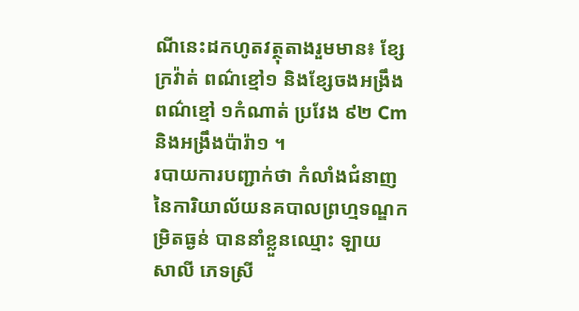ណីនេះដកហូតវត្ថុតាងរួមមាន៖ ខ្សែក្រវ៉ាត់ ពណ៌ខ្មៅ១ និងខ្សែចងអង្រឹងពណ៌ខ្មៅ ១កំណាត់ ប្រវែង ៩២ Cm និងអង្រឹងប៉ារ៉ា១ ។
របាយការបញ្ជាក់ថា កំលាំងជំនាញនៃការិយាល័យនគបាលព្រហ្មទណ្ឌកម្រិតធ្ងន់ បាននាំខ្លួនឈ្មោះ ឡាយ សាលី ភេទស្រី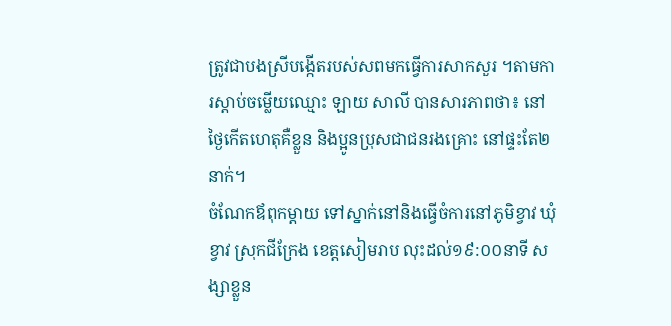ត្រូវជាបងស្រីបង្កើតរបស់សពមកធ្វើការសាកសួរ ។តាមការស្តាប់ចម្លើយឈ្មោះ ឡាយ សាលី បានសារភាពថា៖ នៅថ្ងៃកើតហេតុគឺខ្លួន និងប្អូនប្រុសជាជនរងគ្រោះ នៅផ្ទះតែ២នាក់។
ចំណែកឪពុកម្តាយ ទៅស្នាក់នៅនិងធ្វើចំការនៅភូមិខ្វាវ ឃុំខ្វាវ ស្រុកជីក្រែង ខេត្តសៀមរាប លុះដល់១៩:០០នាទី សង្សាខ្លួន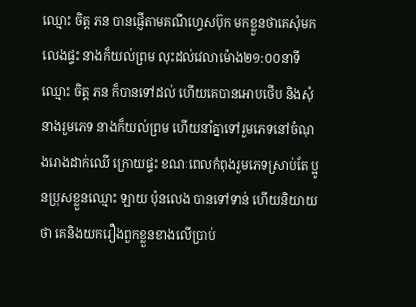ឈ្មោះ ចិត្ត ភន បានផ្ញើតាមគណីហេ្វសប៊ុក មកខ្លួនថាគេសុំមកលេងផ្ទះ នាងក៏យល់ព្រម លុះដល់វេលាម៉ោង២១:០០នាទី ឈ្មោះ ចិត្ត ភន ក៏បានទៅដល់ ហើយគេបានអោបថើប និងសុំនាងរួមភេទ នាងក៏យល់ព្រម ហើយនាំគ្នាទៅរួមភេទនៅចំណុងរោងដាក់ឈើ ក្រោយផ្ទះ ខណៈពេលកំពុងរួមភេទស្រាប់តែ ប្អូនប្រុសខ្លួនឈ្មោះ ឡាយ ប៉ុនលេង បានទៅទាន់ ហើយនិយាយថា គេនិងយករឿងពួកខ្លួនខាងលើប្រាប់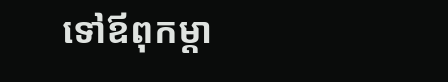ទៅឪពុកម្តា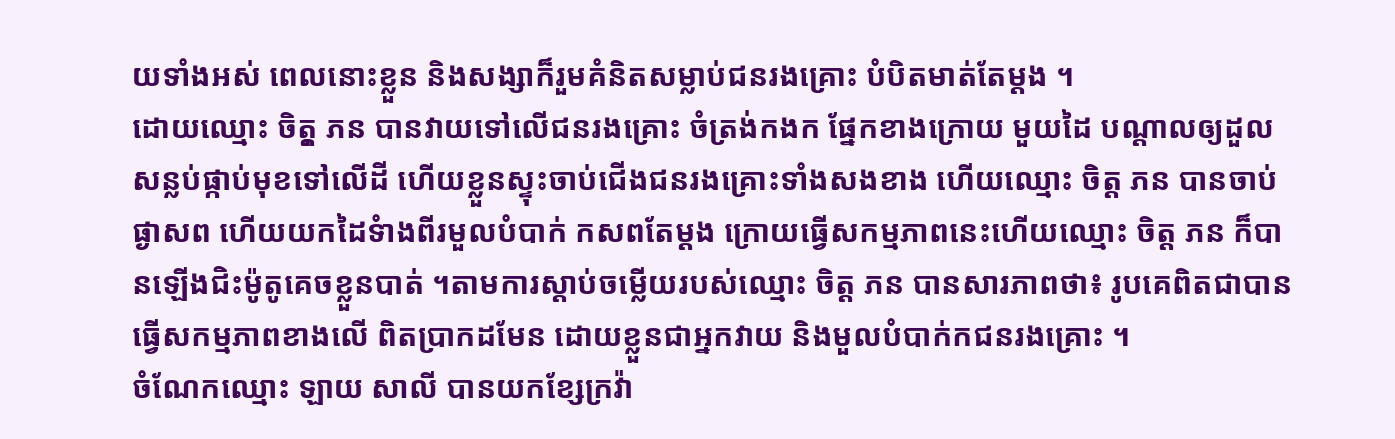យទាំងអស់ ពេលនោះខ្លួន និងសង្សាក៏រួមគំនិតសម្លាប់ជនរងគ្រោះ បំបិតមាត់តែម្តង ។
ដោយឈ្មោះ ចិតុ្ត ភន បានវាយទៅលើជនរងគ្រោះ ចំត្រង់កងក ផ្នែកខាងក្រោយ មួយដៃ បណ្តាលឲ្យដួលសន្លប់ផ្កាប់មុខទៅលើដី ហើយខ្លួនស្ទុះចាប់ជើងជនរងគ្រោះទាំងសងខាង ហើយឈ្មោះ ចិត្ត ភន បានចាប់ផ្ងាសព ហើយយកដៃទំាងពីរមួលបំបាក់ កសពតែម្តង ក្រោយធ្វើសកម្មភាពនេះហើយឈ្មោះ ចិត្ត ភន ក៏បានឡើងជិះម៉ូតូគេចខ្លួនបាត់ ។តាមការស្តាប់ចម្លើយរបស់ឈ្មោះ ចិត្ត ភន បានសារភាពថា៖ រូបគេពិតជាបានធ្វើសកម្មភាពខាងលើ ពិតប្រាកដមែន ដោយខ្លួនជាអ្នកវាយ និងមួលបំបាក់កជនរងគ្រោះ ។
ចំណែកឈ្មោះ ឡាយ សាលី បានយកខ្សែក្រវ៉ា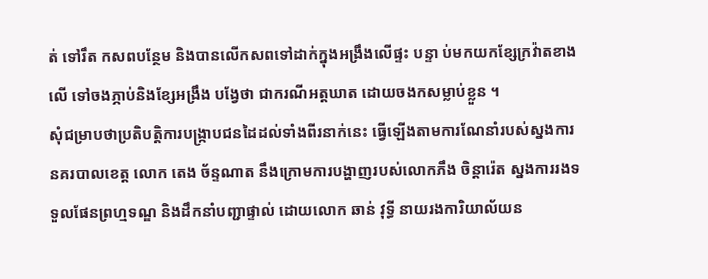ត់ ទៅរឹត កសពបន្ថែម និងបានលើកសពទៅដាក់ក្នុងអង្រឹងលើផ្ទះ បន្ទា ប់មកយកខ្សែក្រវ៉ាតខាងលើ ទៅចងភ្ភាប់និងខ្សែអង្រឹង បង្វែថា ជាករណីអត្តឃាត ដោយចងកសម្លាប់ខ្លួន ។
សុំជម្រាបថាប្រតិបត្តិការបង្ក្រាបជនដៃដល់ទាំងពីរនាក់នេះ ធ្វើឡើងតាមការណែនាំរបស់ស្នងការនគរបាលខេត្ត លោក តេង ច័ន្ទណាត នឹងក្រោមការបង្ហាញរបស់លោកភឹង ចិន្តារ៉េត ស្នងការរងទទួលផែនព្រហ្មទណ្ឌ និងដឹកនាំបញ្ជាផ្ទាល់ ដោយលោក ឆាន់ វុទ្ធី នាយរងការិយាល័យន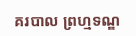គរបាល ព្រហ្មទណ្ឌ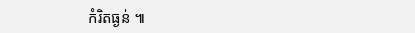កំរិតធ្ងន់ ៕